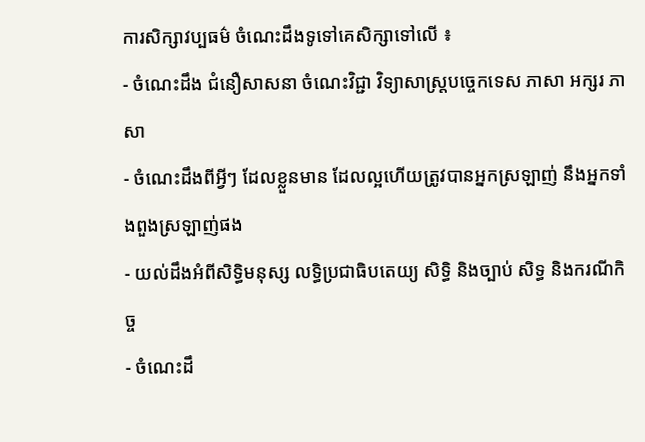ការសិក្សាវប្បធម៌ ចំណេះដឹងទូទៅគេសិក្សាទៅលើ ៖
- ចំណេះដឹង ជំនឿសាសនា ចំណេះវិជ្ជា វិទ្យាសាស្ត្របច្ចេកទេស ភាសា អក្សរ ភាសា
- ចំណេះដឹងពីអ្វីៗ ដែលខ្លួនមាន ដែលល្អហើយត្រូវបានអ្នកស្រឡាញ់ នឹងអ្នកទាំងពួងស្រឡាញ់ផង
- យល់ដឹងអំពីសិទ្ធិមនុស្ស លទ្ធិប្រជាធិបតេយ្យ សិទ្ធិ និងច្បាប់ សិទ្ធ និងករណីកិច្ច
- ចំណេះដឹ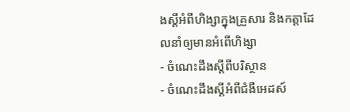ងស្តីអំពីហិង្សាក្នុងគ្រួសារ និងកត្តាដែលនាំឲ្យមានអំពើហិង្សា
- ចំណេះដឹងស្តីពីបរិស្ថាន
- ចំណេះដឹងស្តីអំពីជំងឺអេដស៍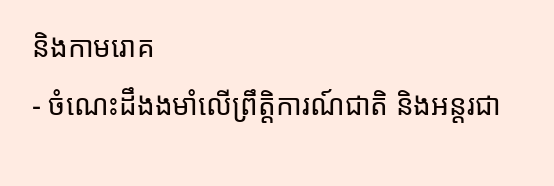និងកាមរោគ
- ចំណេះដឹងងមាំលើព្រឹត្តិការណ៍ជាតិ និងអន្តរជា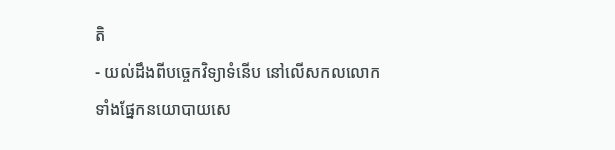តិ
- យល់ដឹងពីបច្ចេកវិទ្យាទំនើប នៅលើសកលលោកទាំងផ្នែកនយោបាយសេ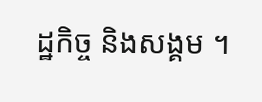ដ្ឋកិច្ច និងសង្គម ។